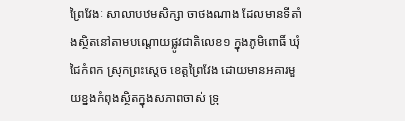ព្រៃវែងៈ សាលាបឋមសិក្សា ចាថងណាង ដែលមានទីតាំងស្ថិតនៅតាមបណ្តោយផ្លូវជាតិលេខ១ ក្នុងភូមិពោធិ៍ ឃុំជៃកំពក ស្រុកព្រះស្តេច ខេត្តព្រៃវែង ដោយមានអគារមួយខ្នងកំពុងស្ថិតក្នុងសភាពចាស់ ទ្រុ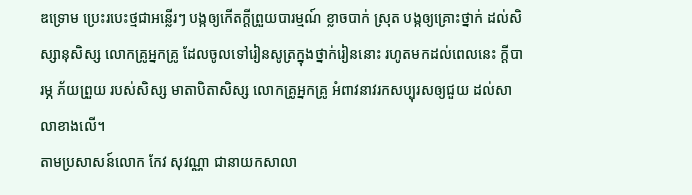ឌទ្រោម ប្រេះរបេះថ្មជាអន្លើរៗ បង្កឲ្យកើតក្តីព្រួយបារម្មណ៍ ខ្លាចបាក់ ស្រុត បង្កឲ្យគ្រោះថ្នាក់ ដល់សិស្សានុសិស្ស លោកគ្រូអ្នកគ្រូ ដែលចូលទៅរៀនសូត្រក្នុងថ្នាក់រៀននោះ រហូតមកដល់ពេលនេះ ក្តីបារម្ភ ភ័យព្រួយ របស់សិស្ស មាតាបិតាសិស្ស លោកគ្រូអ្នកគ្រូ អំពាវនាវរកសប្បុរសឲ្យជួយ ដល់សាលាខាងលើ។
តាមប្រសាសន៍លោក កែវ សុវណ្ណា ជានាយកសាលា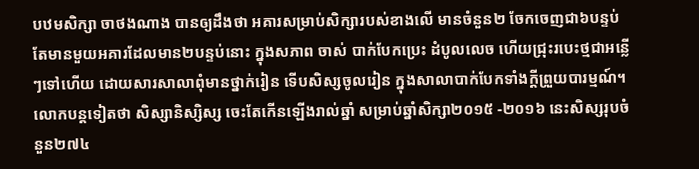បឋមសិក្សា ចាថងណាង បានឲ្យដឹងថា អគារសម្រាប់សិក្សារបស់ខាងលើ មានចំនួន២ ចែកចេញជា៦បន្ទប់ តែមានមួយអគារដែលមាន២បន្ទប់នោះ ក្នុងសភាព ចាស់ បាក់បែកប្រេះ ដំបូលលេច ហើយជ្រុះរបេះថ្មជាអន្លើៗទៅហើយ ដោយសារសាលាពុំមានថ្នាក់រៀន ទើបសិស្សចូលរៀន ក្នុងសាលាបាក់បែកទាំងក្តីព្រួយបារម្មណ៍។ លោកបន្តទៀតថា សិស្សានិស្សិស្ស ចេះតែកើនឡើងរាល់ឆ្នាំ សម្រាប់ឆ្នាំសិក្សា២០១៥ -២០១៦ នេះសិស្សរុបចំនួន២៧៤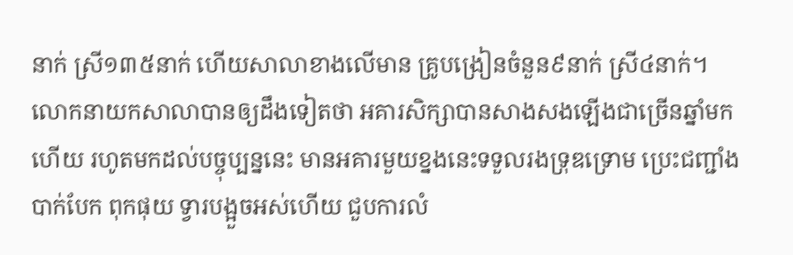នាក់ ស្រី១៣៥នាក់ ហើយសាលាខាងលើមាន គ្រូបង្រៀនចំនួន៩នាក់ ស្រី៤នាក់។
លោកនាយកសាលាបានឲ្យដឹងទៀតថា អគារសិក្សាបានសាងសងឡើងជាច្រើនឆ្នាំមកហើយ រហូតមកដល់បច្ចុប្បន្ននេះ មានអគារមួយខ្នងនេះទទួលរងទ្រុឌទ្រោម ប្រេះជញ្ជាំង បាក់បែក ពុកផុយ ទ្វារបង្អួចអស់ហើយ ជួបការលំ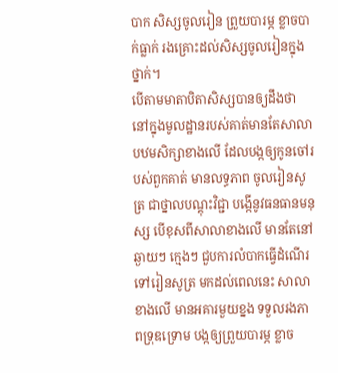បាក សិស្សចូលរៀន ព្រួយបារម្ភ ខ្លាចបាក់ធ្លាក់ រងគ្រោះដល់សិស្សចូលរៀនក្នុងថ្នាក់។
បើតាមមាតាបិតាសិស្សបានឲ្យដឹងថា នៅក្នុងមូលដ្ឋានរបស់គាត់មានតែសាលាបឋមសិក្សាខាងលើ ដែលបង្កឲ្យកូនចៅរបស់ពួកគាត់ មានលទ្ធភាព ចូលរៀនសូត្រ ជាថ្នាលបណ្តុះវិជ្ជា បង្កើនូវធនធានមនុស្ស បើខុសពីសាលាខាងលើ មានតែនៅឆ្ងាយៗ ក្មេងៗ ជួបការលំបាកធ្វើដំណើរទៅរៀនសូត្រ មកដល់ពេលនេះ សាលាខាងលើ មានអគារមួយខ្នង ទទួលរងភាពទ្រុឌទ្រោម បង្កឲ្យព្រួយបារម្ភ ខ្លាច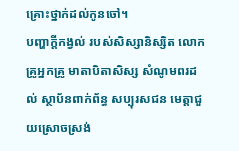គ្រោះថ្នាក់ដល់កូនចៅ។
បញ្ហាក្តីកង្វល់ របស់សិស្សានិស្សិត លោកគ្រូអ្នកគ្រូ មាតាបិតាសិស្ស សំណូមពរដល់ ស្ថាប័នពាក់ព័ន្ធ សប្បុរសជន មេត្តាជួយស្រោចស្រង់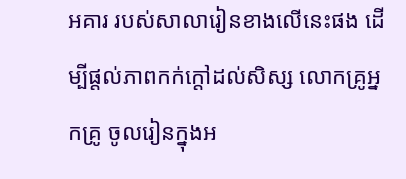អគារ របស់សាលារៀនខាងលើនេះផង ដើម្បីផ្តល់ភាពកក់ក្តៅដល់សិស្ស លោកគ្រូអ្នកគ្រូ ចូលរៀនក្នុងអ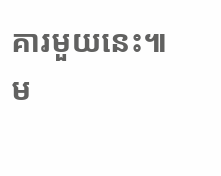គារមួយនេះ៕
ម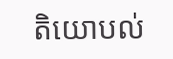តិយោបល់